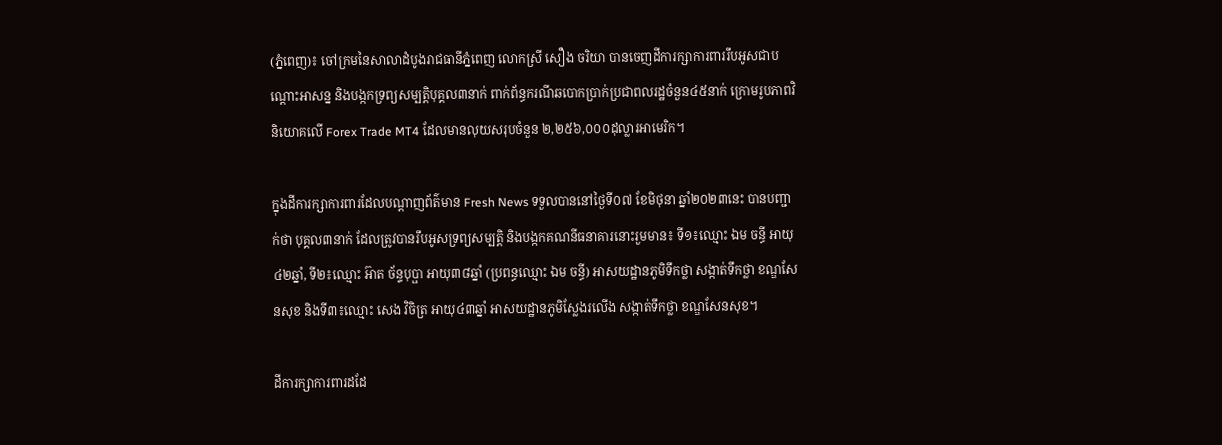(ភ្នំពេញ)៖ ចៅក្រមនៃសាលាដំបូងរាជធានីភ្នំពេញ លោកស្រី សឿង ចរិយា បានចេញដីការក្សាការពាររឹបអូសជាបណ្ដោះអាសន្ន និងបង្កកទ្រព្យសម្បត្តិបុគ្គល៣នាក់ ពាក់ព័ន្ធករណីឆបោកប្រាក់ប្រជាពលរដ្ឋចំនួន៤៥នាក់ ក្រោមរូបភាពវិនិយោគលើ Forex Trade MT4 ដែលមានលុយសរុបចំនួន ២,២៥៦,០០០ដុល្លារអាមេរិក។

ក្នុងដីការក្សាការពារដែលបណ្ដាញព័ត៌មាន Fresh News ទទួលបាននៅថ្ងៃទី០៧ ខែមិថុនា ឆ្នាំ២០២៣នេះ បានបញ្ជាក់ថា បុគ្គល៣នាក់ ដែលត្រូវបានរឹបអូសទ្រព្យសម្បត្តិ និងបង្កកគណនីធនាគារនោះរួមមាន៖ ទី១៖ឈ្មោះ ឯម ចន្ធី អាយុ៤២ឆ្នាំ, ទី២៖ឈ្មោះ អ៊ាត ច័ន្ទបុប្ផា អាយុ៣៨ឆ្នាំ (ប្រពន្ធឈ្មោះ ឯម ចន្ធី) អាសយដ្ឋានភូមិទឹកថ្លា សង្កាត់ទឹកថ្លា ខណ្ឌសែនសុខ និងទី៣៖ឈ្មោះ សេង វិចិត្រ អាយុ៤៣ឆ្នាំ អាសយដ្ឋានភូមិស្លែងរលើង សង្កាត់ទឹកថ្លា ខណ្ឌសែនសុខ។

ដីការក្សាការពារដដែ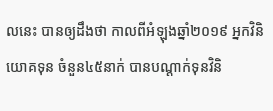លនេះ បានឲ្យដឹងថា កាលពីអំឡុងឆ្នាំ២០១៩ អ្នកវិនិយោគទុន ចំនួន៤៥នាក់ បានបណ្ដាក់ទុនវិនិ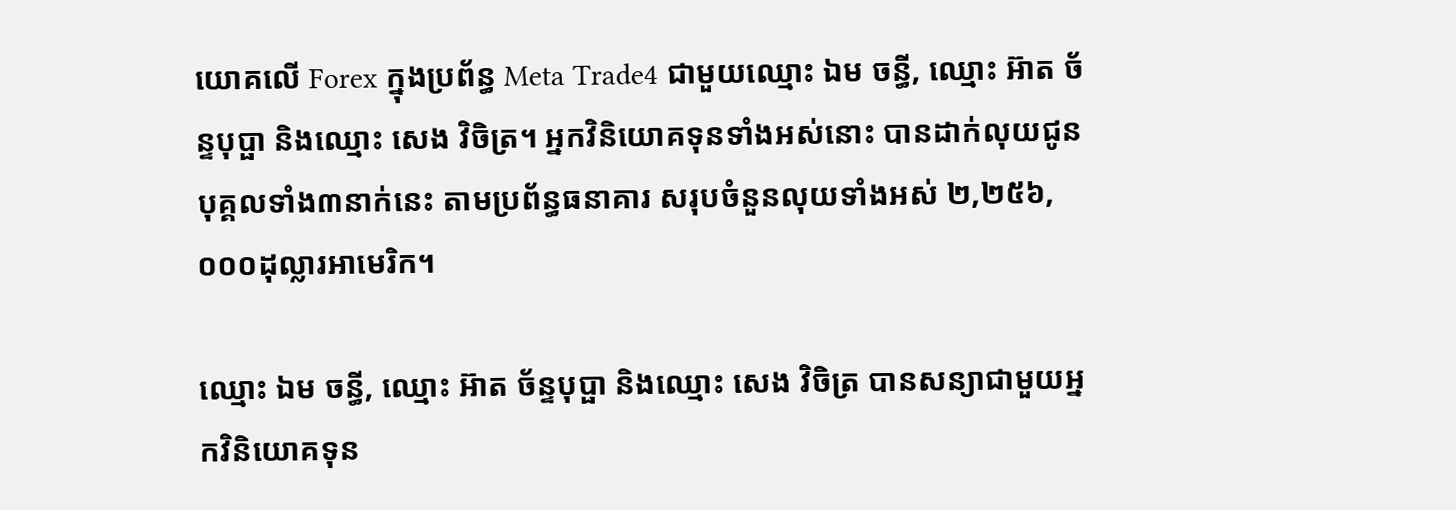យោគលើ Forex ក្នុងប្រព័ន្ធ Meta Trade4 ជាមួយឈ្មោះ ឯម ចន្ធី, ឈ្មោះ អ៊ាត ច័ន្ទបុប្ផា និងឈ្មោះ សេង វិចិត្រ។ អ្នកវិនិយោគទុនទាំងអស់នោះ បានដាក់លុយជូនបុគ្គលទាំង៣នាក់នេះ តាមប្រព័ន្ធធនាគារ សរុបចំនួនលុយទាំងអស់ ២,២៥៦,០០០ដុល្លារអាមេរិក។

ឈ្មោះ ឯម ចន្ធី, ឈ្មោះ អ៊ាត ច័ន្ទបុប្ផា និងឈ្មោះ សេង វិចិត្រ បានសន្យាជាមួយអ្នកវិនិយោគទុន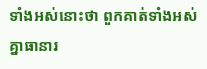ទាំងអស់នោះថា ពួកគាត់ទាំងអស់គ្នាធានារ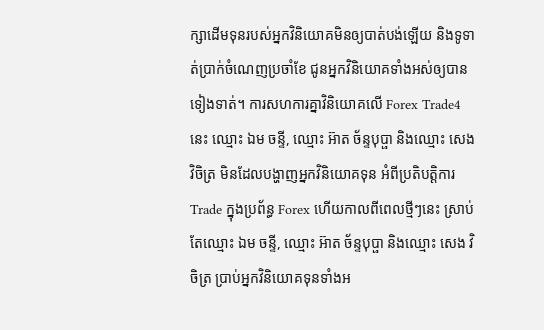ក្សាដើមទុនរបស់អ្នកវិនិយោគមិនឲ្យបាត់បង់ឡើយ និងទូទាត់ប្រាក់ចំណេញប្រចាំខែ ជូនអ្នកវិនិយោគទាំងអស់ឲ្យបានទៀងទាត់។ ការសហការគ្នាវិនិយោគលើ Forex Trade4 នេះ ឈ្មោះ ឯម ចន្ទី, ឈ្មោះ អ៊ាត ច័ន្ទបុប្ផា និងឈ្មោះ សេង វិចិត្រ មិនដែលបង្ហាញអ្នកវិនិយោគទុន អំពីប្រតិបត្តិការ Trade ក្នុងប្រព័ន្ធ Forex ហើយកាលពីពេលថ្មីៗនេះ ស្រាប់តែឈ្មោះ ឯម ចន្ទី, ឈ្មោះ អ៊ាត ច័ន្ទបុប្ផា និងឈ្មោះ សេង វិចិត្រ ប្រាប់អ្នកវិនិយោគទុនទាំងអ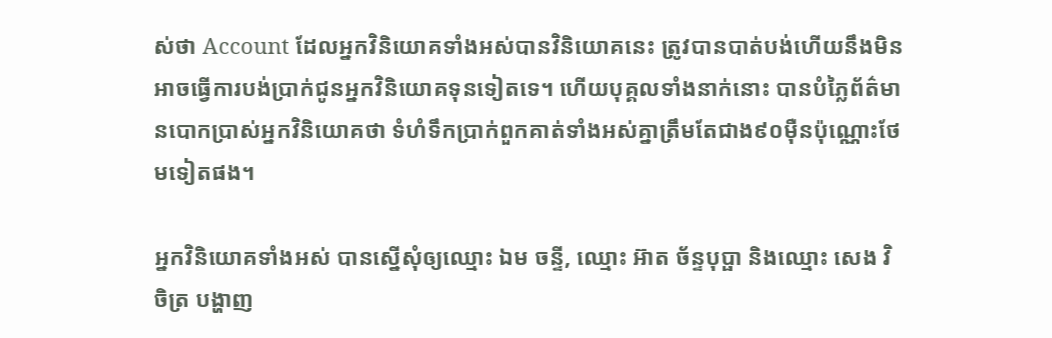ស់ថា Account ដែលអ្នកវិនិយោគទាំងអស់បានវិនិយោគនេះ ត្រូវបានបាត់បង់ហើយនឹងមិនអាចធ្វើការបង់ប្រាក់ជូនអ្នកវិនិយោគទុនទៀតទេ។ ហើយបុគ្គលទាំងនាក់នោះ បានបំភ្លៃព័ត៌មានបោកប្រាស់អ្នកវិនិយោគថា ទំហំទឹកប្រាក់ពួកគាត់ទាំងអស់គ្នាត្រឹមតែជាង៩០ម៉ឺនប៉ុណ្ណោះថែមទៀតផង។

អ្នកវិនិយោគទាំងអស់ បានស្នើសុំឲ្យឈ្មោះ ឯម ចន្ទី, ឈ្មោះ អ៊ាត ច័ន្ទបុប្ផា និងឈ្មោះ សេង វិចិត្រ បង្ហាញ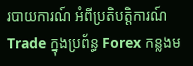របាយការណ៍ អំពីប្រតិបត្តិការណ៍ Trade ក្នុងប្រព័ន្ធ Forex កន្លងម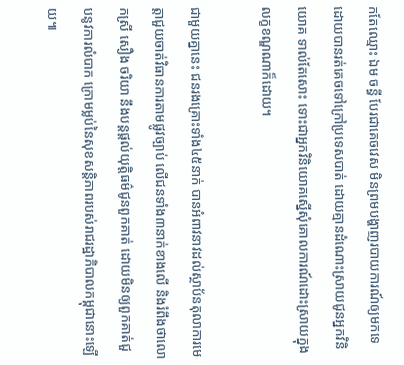កតែឈ្មោះ ឯម ចន្ធី បែរជាគេចវេស មិនព្រមបង្ហាញរបាយការណ៍ឲ្យមកទេ ដោយបានរត់គេចទៅក្រៅប្រទេសបាត់ ដោយគ្មានដំណោះស្រាយជូនអ្នកវិនិយោគ ទាល់តែសោះ ទោះជាអ្នកវិនិយោគស្នើសុំគោលការណ៍ដោះស្រាយក្នុងលក្ខខណ្ឌណាក៏ដោយ។

ជាមួយគ្នានេះ ជនរងគ្រោះទាំង៤៥នាក់ បានអំពាវនាវដល់ស្ថាប័នតុលាការមេត្តាជួយចាត់វិធានការតាមផ្លូវច្បាប់ លើជនទាំង៣នាក់ខាងលើ និងរំពឹងថាលោកស្រី សឿង ចរិយា នឹងបន្ដផ្ដល់យុត្តិធម៌ជូនពួកគាត់ ដោយមិនឲ្យពួកគាត់ជួបនូវការលំបាក ក្រោមម្លប់នៃសុខសន្ដិភាពរបស់រាជរដ្ឋាភិបាលកម្ពុជានោះឡើយ៕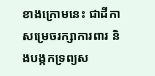ខាងក្រោមនេះ ជាដីកាសម្រេចរក្សាការពារ និងបង្កកទ្រព្យស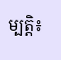ម្បត្តិ៖